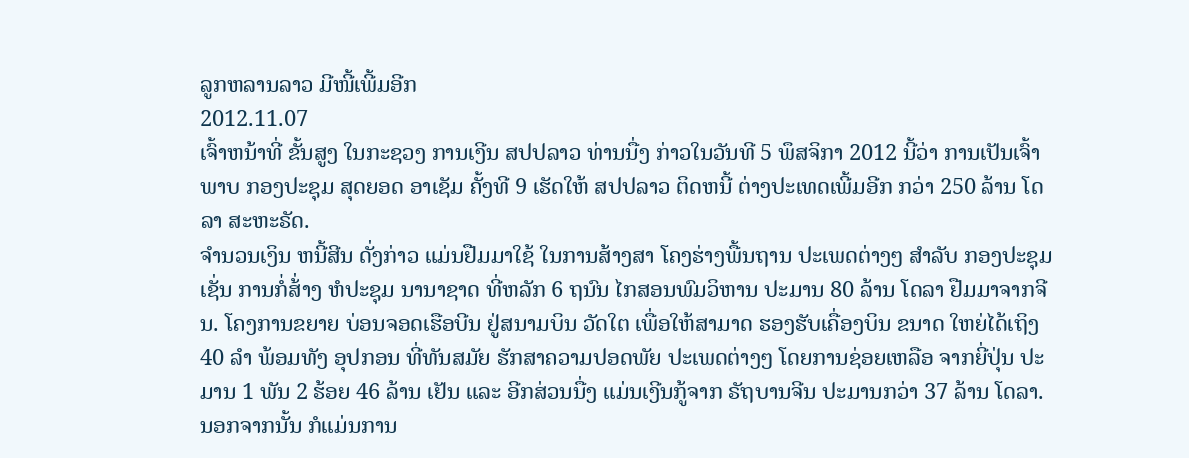ລູກຫລານລາວ ມີໜີ້ເພີ້ມອີກ
2012.11.07
ເຈົ້າຫນ້າທີ່ ຂັ້ນສູງ ໃນກະຊວງ ການເງີນ ສປປລາວ ທ່ານນື່ງ ກ່າວໃນວັນທີ 5 ພຶສຈິກາ 2012 ນີ້ວ່າ ການເປັນເຈົ້າພາບ ກອງປະຊຸມ ສຸດຍອດ ອາເຊັມ ຄັ້ງທີ 9 ເຮັດໃຫ້ ສປປລາວ ຕິດຫນີ້ ຕ່າງປະເທດເພີ້ມອີກ ກວ່າ 250 ລ້ານ ໂດລາ ສະຫະຣັດ.
ຈໍານວນເງິນ ຫນີ້ສີນ ດັ່ງກ່າວ ແມ່ນຢືມມາໃຊ້ ໃນການສ້າງສາ ໂຄງຮ່າງພື້ນຖານ ປະເພດຕ່າງໆ ສຳລັບ ກອງປະຊຸມ ເຊັ່ນ ການກໍ່ສ້່າງ ຫໍປະຊຸມ ນານາຊາດ ທີ່ຫລັກ 6 ຖນົນ ໄກສອນພົມວິຫານ ປະມານ 80 ລ້ານ ໂດລາ ຢືມມາຈາກຈີນ. ໂຄງການຂຍາຍ ບ່ອນຈອດເຮືອບີນ ຢູ່ສນາມບິນ ວັດໃຕ ເພື່ອໃຫ້ສາມາດ ຮອງຮັບເຄື່ອງບິນ ຂນາດ ໃຫຍ່ໄດ້ເຖິງ 40 ລຳ ພ້ອມທັງ ອຸປກອນ ທີ່ທັນສມັຍ ຮັກສາຄວາມປອດພັຍ ປະເພດຕ່າງໆ ໂດຍການຊ່ອຍເຫລືອ ຈາກຍີ່ປຸ່ນ ປະມານ 1 ພັນ 2 ຮ້ອຍ 46 ລ້ານ ເຢັນ ແລະ ອີກສ່ວນນື່ງ ແມ່ນເງີນກູ້ຈາກ ຣັຖບານຈີນ ປະມານກວ່າ 37 ລ້ານ ໂດລາ.
ນອກຈາກນັ້ນ ກໍແມ່ນການ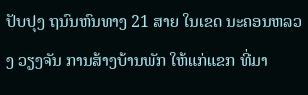ປັບປຸງ ຖນົນຫົນທາງ 21 ສາຍ ໃນເຂດ ນະຄອນຫລວງ ວຽງຈັນ ການສ້າງບ້ານພັກ ໃຫ້ແກ່ແຂກ ທີ່ມາ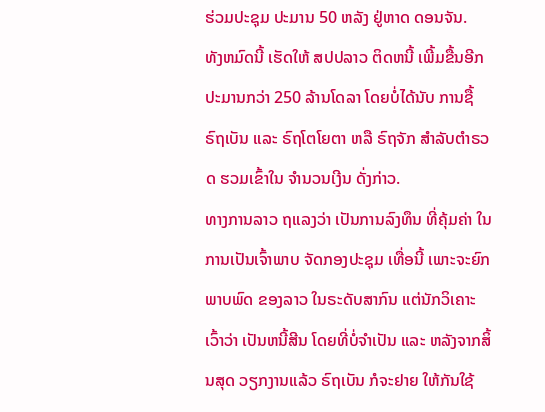ຮ່ວມປະຊຸມ ປະມານ 50 ຫລັງ ຢູ່ຫາດ ດອນຈັນ.
ທັງຫມົດນີ້ ເຮັດໃຫ້ ສປປລາວ ຕິດຫນີ້ ເພີ້ມຂື້ນອີກ ປະມານກວ່າ 250 ລ້ານໂດລາ ໂດຍບໍ່ໄດ້ນັບ ການຊື້ຣົຖເບັນ ແລະ ຣົຖໂຕໂຍຕາ ຫລື ຣົຖຈັກ ສຳລັບຕຳຣວດ ຮວມເຂົ້າໃນ ຈຳນວນເງີນ ດັ່ງກ່າວ.
ທາງການລາວ ຖແລງວ່າ ເປັນການລົງທຶນ ທີ່ຄຸ້ມຄ່າ ໃນການເປັນເຈົ້າພາບ ຈັດກອງປະຊຸມ ເທື່ອນີ້ ເພາະຈະຍົກພາບພົດ ຂອງລາວ ໃນຣະດັບສາກົນ ແຕ່ນັກວິເຄາະ ເວົ້າວ່າ ເປັນຫນີ້ສີນ ໂດຍທີ່ບໍ່ຈຳເປັນ ແລະ ຫລັງຈາກສິ້ນສຸດ ວຽກງານແລ້ວ ຣົຖເບັນ ກໍຈະຢາຍ ໃຫ້ກັນໃຊ້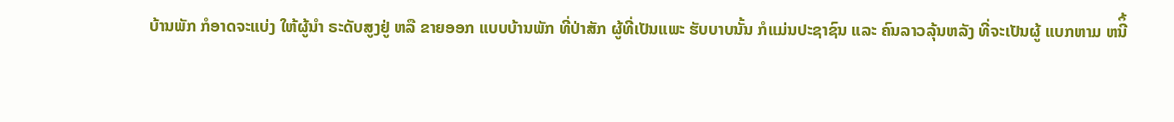ບ້ານພັກ ກໍອາດຈະແບ່ງ ໃຫ້ຜູ້ນຳ ຣະດັບສູງຢູ່ ຫລື ຂາຍອອກ ແບບບ້ານພັກ ທີ່ປ່າສັກ ຜູ້ທີ່ເປັນແພະ ຮັບບາບນັ້ນ ກໍແມ່ນປະຊາຊົນ ແລະ ຄົນລາວລຸ້ນຫລັງ ທີ່ຈະເປັນຜູ້ ແບກຫາມ ຫນີິ້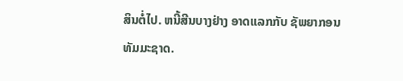ສິນຕໍ່ໄປ. ຫນີ້ສີນບາງຢ່າງ ອາດແລກກັບ ຊັພຍາກອນ ທັມມະຊາດ.